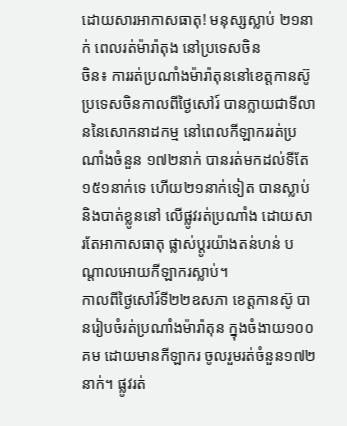ដោយសារអាកាសធាតុ! មនុស្សស្លាប់ ២១នាក់ ពេលរត់ម៉ារ៉ាតុង នៅប្រទេសចិន
ចិន៖ ការរត់ប្រណាំងម៉ារ៉ាតុននៅខេត្តកានស៊ូ ប្រទេសចិនកាលពីថ្ងៃសៅរ៍ បានក្លាយជាទីលាននៃសោកនាដកម្ម នៅពេលកីឡាកររត់ប្រណាំងចំនួន ១៧២នាក់ បានរត់មកដល់ទីតែ ១៥១នាក់ទេ ហើយ២១នាក់ទៀត បានស្លាប់ និងបាត់ខ្លូននៅ លើផ្លូវរត់ប្រណាំង ដោយសារតែអាកាសធាតុ ផ្លាស់ប្តូរយ៉ាងតន់ហន់ បណ្តាលអោយកីឡាករស្លាប់។
កាលពីថ្ងៃសៅរ៍ទី២២ឧសភា ខេត្តកានស៊ូ បានរៀបចំរត់ប្រណាំងម៉ារ៉ាតុន ក្នុងចំងាយ១០០គម ដោយមានកីឡាករ ចូលរួមរត់ចំនួន១៧២នាក់។ ផ្លូវរត់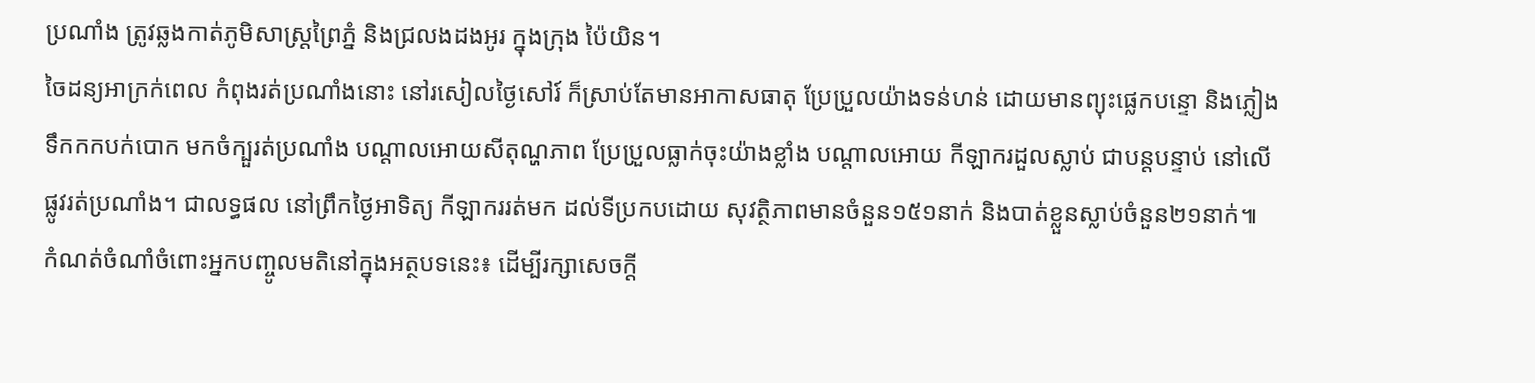ប្រណាំង ត្រូវឆ្លងកាត់ភូមិសាស្ត្រព្រៃភ្នំ និងជ្រលងដងអូរ ក្នុងក្រុង ប៉ៃយិន។
ចៃដន្យអាក្រក់ពេល កំពុងរត់ប្រណាំងនោះ នៅរសៀលថ្ងៃសៅរ៍ ក៏ស្រាប់តែមានអាកាសធាតុ ប្រែប្រួលយ៉ាងទន់ហន់ ដោយមានព្យុះផ្លេកបន្ទោ និងភ្លៀងទឹកកកបក់បោក មកចំក្បួរត់ប្រណាំង បណ្តាលអោយសីតុណ្ហភាព ប្រែប្រួលធ្លាក់ចុះយ៉ាងខ្លាំង បណ្តាលអោយ កីឡាករដួលស្លាប់ ជាបន្តបន្ទាប់ នៅលើផ្លូវរត់ប្រណាំង។ ជាលទ្ធផល នៅព្រឹកថ្ងៃអាទិត្យ កីឡាកររត់មក ដល់ទីប្រកបដោយ សុវត្ថិភាពមានចំនួន១៥១នាក់ និងបាត់ខ្លួនស្លាប់ចំនួន២១នាក់៕
កំណត់ចំណាំចំពោះអ្នកបញ្ចូលមតិនៅក្នុងអត្ថបទនេះ៖ ដើម្បីរក្សាសេចក្ដី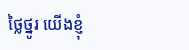ថ្លៃថ្នូរ យើងខ្ញុំ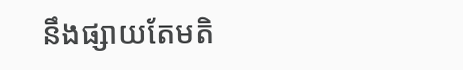នឹងផ្សាយតែមតិ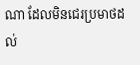ណា ដែលមិនជេរប្រមាថដល់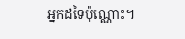អ្នកដទៃប៉ុណ្ណោះ។